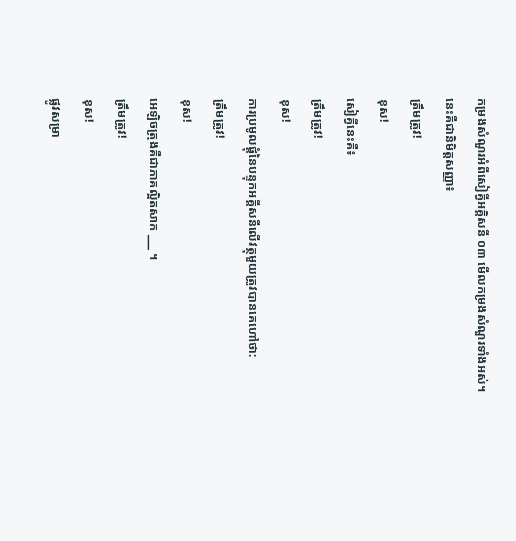កម្រងសំណួរអំពីសៀគ្វីអគ្គិសនី ០៣ មើលកម្រងសំណួរទាំងអស់។
នេះគឺជានិមិត្តសញ្ញា៖
ត្រឹមត្រូវ!
ខុស!
សៀគ្វីនេះគឺ៖
ត្រឹមត្រូវ!
ខុស!
ការប្រមូលផ្តុំនៃបន្ទុកអគ្គីសនីលើវត្ថុមួយត្រូវបានគេហៅថា:
ត្រឹមត្រូវ!
ខុស!
អេឡិចត្រុងគឺជាភាគល្អិតសាក ___ ។
ត្រឹមត្រូវ!
ខុស!
ផ្លូវសម្រា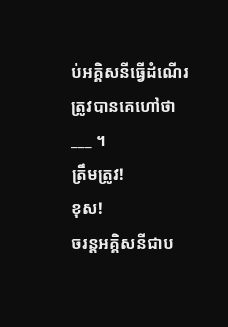ប់អគ្គិសនីធ្វើដំណើរត្រូវបានគេហៅថា ___ ។
ត្រឹមត្រូវ!
ខុស!
ចរន្តអគ្គិសនីជាប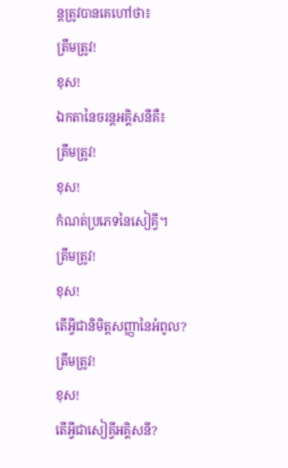ន្តត្រូវបានគេហៅថា៖
ត្រឹមត្រូវ!
ខុស!
ឯកតានៃចរន្តអគ្គិសនីគឺ៖
ត្រឹមត្រូវ!
ខុស!
កំណត់ប្រភេទនៃសៀគ្វី។
ត្រឹមត្រូវ!
ខុស!
តើអ្វីជានិមិត្តសញ្ញានៃអំពូល?
ត្រឹមត្រូវ!
ខុស!
តើអ្វីជាសៀគ្វីអគ្គិសនី?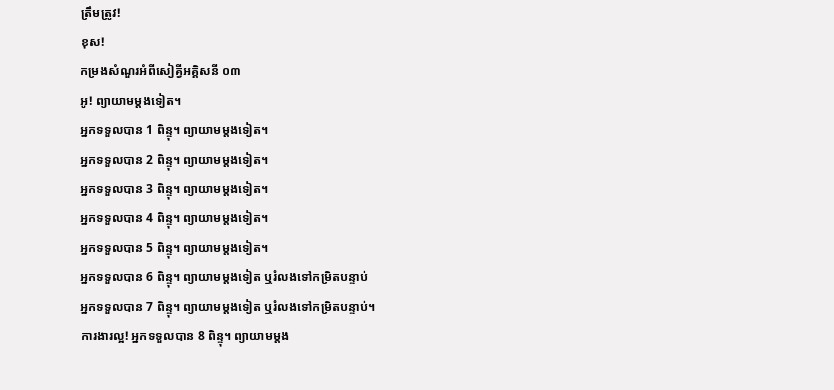ត្រឹមត្រូវ!
ខុស!
កម្រងសំណួរអំពីសៀគ្វីអគ្គិសនី ០៣
អូ! ព្យាយាមម្តងទៀត។
អ្នកទទួលបាន 1 ពិន្ទុ។ ព្យាយាមម្តងទៀត។
អ្នកទទួលបាន 2 ពិន្ទុ។ ព្យាយាមម្តងទៀត។
អ្នកទទួលបាន 3 ពិន្ទុ។ ព្យាយាមម្តងទៀត។
អ្នកទទួលបាន 4 ពិន្ទុ។ ព្យាយាមម្តងទៀត។
អ្នកទទួលបាន 5 ពិន្ទុ។ ព្យាយាមម្តងទៀត។
អ្នកទទួលបាន 6 ពិន្ទុ។ ព្យាយាមម្តងទៀត ឬរំលងទៅកម្រិតបន្ទាប់
អ្នកទទួលបាន 7 ពិន្ទុ។ ព្យាយាមម្តងទៀត ឬរំលងទៅកម្រិតបន្ទាប់។
ការងារល្អ! អ្នកទទួលបាន 8 ពិន្ទុ។ ព្យាយាមម្តង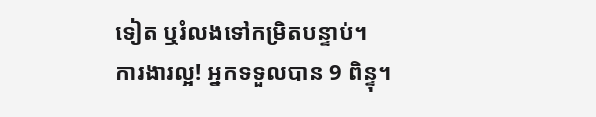ទៀត ឬរំលងទៅកម្រិតបន្ទាប់។
ការងារល្អ! អ្នកទទួលបាន 9 ពិន្ទុ។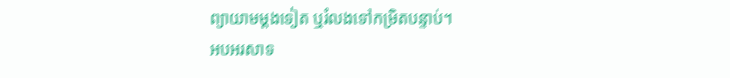ព្យាយាមម្តងទៀត ឬរំលងទៅកម្រិតបន្ទាប់។
អបអរសាទ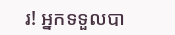រ! អ្នកទទួលបា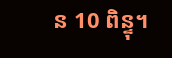ន 10 ពិន្ទុ។